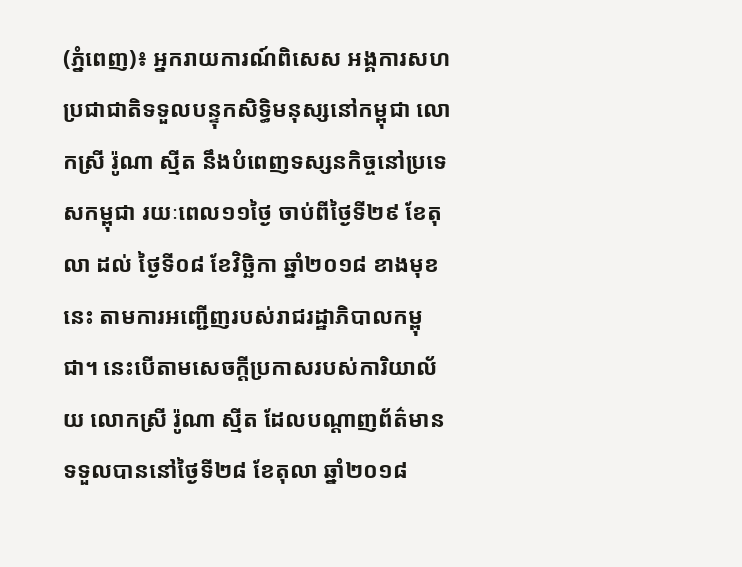(ភ្នំពេញ)៖ អ្នករាយការណ៍ពិសេស អង្គការសហប្រជាជាតិទទួលបន្ទុកសិទ្ធិមនុស្សនៅកម្ពុជា លោកស្រី រ៉ូណា ស្មីត នឹងបំពេញទស្សនកិច្ចនៅប្រទេសកម្ពុជា រយៈពេល១១ថ្ងៃ ចាប់ពីថ្ងៃទី២៩ ខែតុលា ដល់ ថ្ងៃទី០៨ ខែវិច្ឆិកា ឆ្នាំ២០១៨ ខាងមុខនេះ តាមការអញ្ជើញរបស់រាជរដ្ឋាភិបាលកម្ពុជា។ នេះបើតាមសេចក្តីប្រកាសរបស់ការិយាល័យ លោកស្រី រ៉ូណា ស្មីត ដែលបណ្តាញព័ត៌មាន ទទួលបាននៅថ្ងៃទី២៨ ខែតុលា ឆ្នាំ២០១៨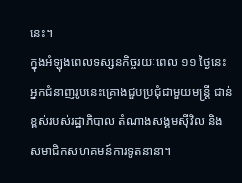នេះ។
ក្នុងអំឡុងពេលទស្សនកិច្ចរយៈពេល ១១ ថ្ងៃនេះ អ្នកជំនាញរូបនេះគ្រោងជួបប្រជុំជាមួយមន្រ្តី ជាន់ខ្ពស់របស់រដ្ឋាភិបាល តំណាងសង្គមស៊ីវិល និងសមាជិកសហគមន៍ការទូតនានា។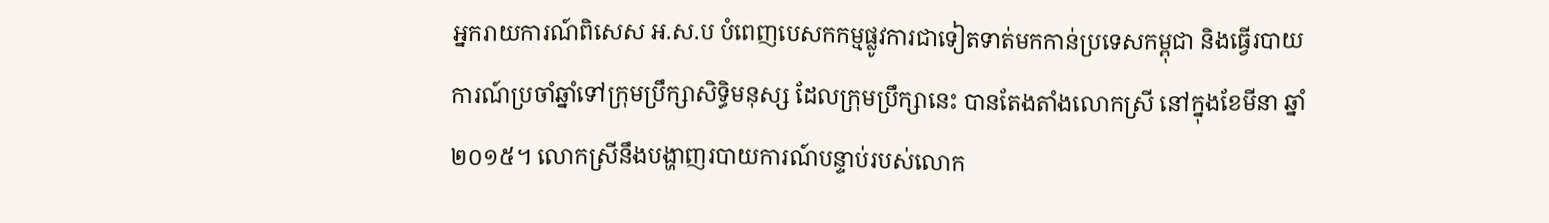អ្នករាយការណ៍ពិសេស អ.ស.ប បំពេញបេសកកម្មផ្លូវការជាទៀតទាត់មកកាន់ប្រទេសកម្ពុជា និងធ្វើរបាយការណ៍ប្រចាំឆ្នាំទៅក្រុមប្រឹក្សាសិទ្ធិមនុស្ស ដែលក្រុមប្រឹក្សានេះ បានតែងតាំងលោកស្រី នៅក្នុងខែមីនា ឆ្នាំ២០១៥។ លោកស្រីនឹងបង្ហាញរបាយការណ៍បន្ទាប់របស់លោក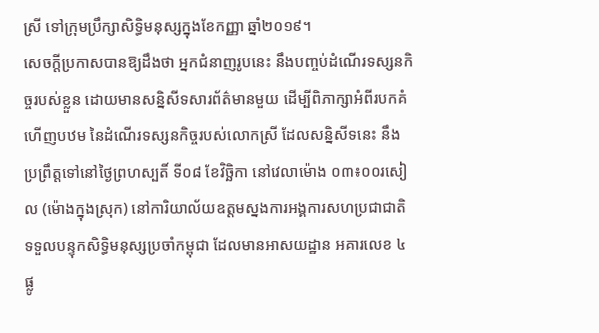ស្រី ទៅក្រុមប្រឹក្សាសិទ្ធិមនុស្សក្នុងខែកញ្ញា ឆ្នាំ២០១៩។
សេចក្តីប្រកាសបានឱ្យដឹងថា អ្នកជំនាញរូបនេះ នឹងបញ្ចប់ដំណើរទស្សនកិច្ចរបស់ខ្លួន ដោយមានសន្និសីទសារព័ត៌មានមួយ ដើម្បីពិភាក្សាអំពីរបកគំហើញបឋម នៃដំណើរទស្សនកិច្ចរបស់លោកស្រី ដែលសន្និសីទនេះ នឹងប្រព្រឹត្តទៅនៅថ្ងៃព្រហស្បតិ៍ ទី០៨ ខែវិច្ឆិកា នៅវេលាម៉ោង ០៣៖០០រសៀល (ម៉ោងក្នុងស្រុក) នៅការិយាល័យឧត្តមស្នងការអង្គការសហប្រជាជាតិទទួលបន្ទុកសិទ្ធិមនុស្សប្រចាំកម្ពុជា ដែលមានអាសយដ្ឋាន អគារលេខ ៤ ផ្លូ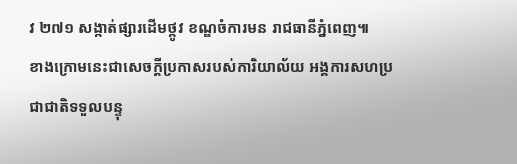វ ២៧១ សង្កាត់ផ្សារដើមថ្កូវ ខណ្ឌចំការមន រាជធានីភ្នំពេញ៕
ខាងក្រោមនេះជាសេចក្តីប្រកាសរបស់ការិយាល័យ អង្គការសហប្រជាជាតិទទួលបន្ទុ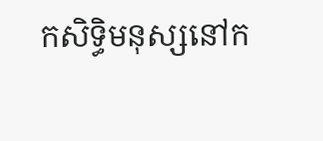កសិទ្ធិមនុស្សនៅក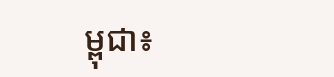ម្ពុជា៖